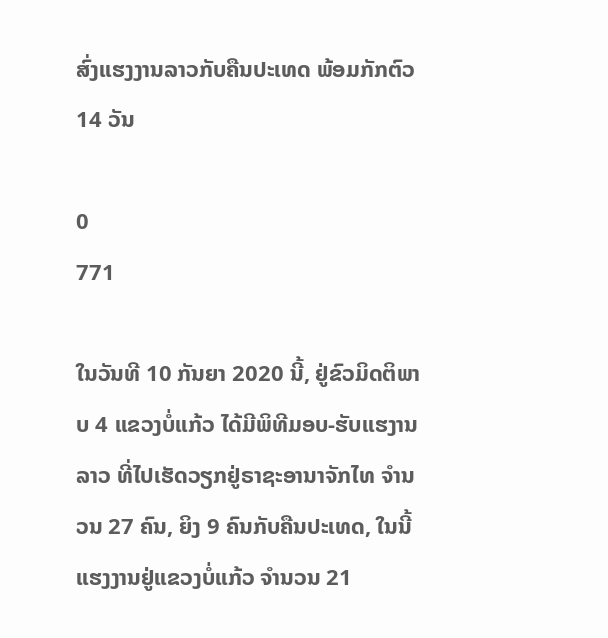ສົ່ງແຮງງານລາວກັບຄືນປະເທດ ພ້ອມກັກຕົວ 14 ວັນ

0
771

ໃນວັນທີ 10 ກັນຍາ 2020 ນີ້, ຢູ່ຂົວມິດຕິພາບ 4 ແຂວງບໍ່ແກ້ວ ໄດ້ມີພິທີມອບ-ຮັບແຮງານລາວ ທີ່ໄປເຮັດວຽກຢູ່ຣາຊະອານາຈັກໄທ ຈຳນວນ 27 ຄົນ, ຍິງ 9 ຄົນກັບຄືນປະເທດ, ໃນນີ້ ແຮງງານຢູ່ແຂວງບໍ່ແກ້ວ ຈຳນວນ 21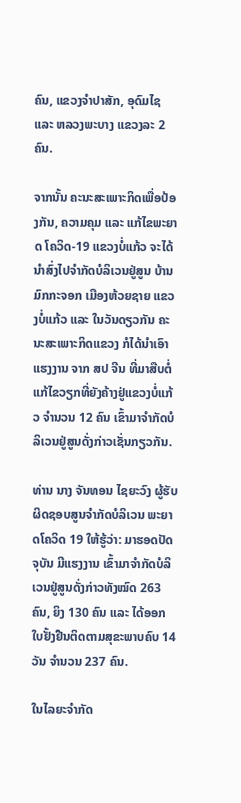ຄົນ, ແຂວງຈຳປາສັກ, ອຸດົມໄຊ ແລະ ຫລວງພະບາງ ແຂວງລະ 2 ຄົນ.

ຈາກນັ້ນ ຄະນະສະເພາະກິດເພື່ອປ້ອງກັນ, ຄວາມຄຸມ ແລະ ແກ້ໄຂພະຍາດ ໂຄວິດ-19 ແຂວງບໍ່ແກ້ວ ຈະໄດ້ນຳສົ່ງໄປຈຳກັດບໍລິເວນຢູ່ສູນ ບ້ານມົກກະຈອກ ເມືອງຫ້ວຍຊາຍ ແຂວງບໍ່ແກ້ວ ແລະ ໃນວັນດຽວກັນ ຄະນະສະເພາະກິດແຂວງ ກໍໄດ້ນຳເອົາແຮງງານ ຈາກ ສປ ຈີນ ທີ່ມາສືບຕໍ່ແກ້ໄຂວຽກທີ່ຍັງຄ້າງຢູ່ແຂວງບໍ່ແກ້ວ ຈຳນວນ 12 ຄົນ ເຂົ້າມາຈຳກັດບໍລິເວນຢູ່ສູນດັ່ງກ່າວເຊັ່ນກຽວກັນ.

ທ່ານ ນາງ ຈັນທອນ ໄຊຍະວົງ ຜູ້ຮັບຜິດຊອບສູນຈຳກັດບໍລິເວນ ພະຍາດໂຄວິດ 19 ໃຫ້ຮູ້ວ່າ: ມາຮອດປັດຈຸບັນ ມີແຮງງານ ເຂົ້າມາຈຳກັດບໍລິເວນຢູ່ສູນດັ່ງກ່າວທັງໝົດ 263 ຄົນ, ຍິງ 130 ຄົນ ແລະ ໄດ້ອອກໃບຢັ້ງຢືນຕິດຕາມສຸຂະພາບຄົບ 14 ວັນ ຈຳນວນ 237 ຄົນ.

ໃນໄລຍະຈຳກັດ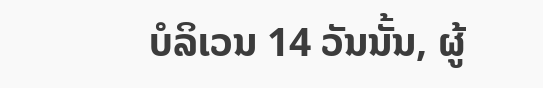ບໍລິເວນ 14 ວັນນັ້ນ, ຜູ້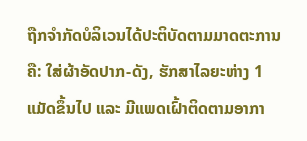ຖືກຈຳກັດບໍລິເວນໄດ້ປະຕິບັດຕາມມາດຕະການຄື: ໃສ່ຜ້າອັດປາກ-ດັງ, ຮັກສາໄລຍະຫ່າງ 1 ແມັດຂຶ້ນໄປ ແລະ ມີແພດເຝົ້າຕິດຕາມອາກາ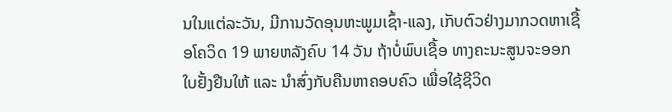ນໃນແຕ່ລະວັນ, ມີການວັດອຸນຫະພູມເຊົ້າ-ແລງ, ເກັບຕົວຢ່າງມາກວດຫາເຊື້ອໂຄວິດ 19 ພາຍຫລັງຄົບ 14 ວັນ ຖ້າບໍ່ພົບເຊື້ອ ທາງຄະນະສູນຈະອອກໃບຢັ້ງຢືນໃຫ້ ແລະ ນຳສົ່ງກັບຄືນຫາຄອບຄົວ ເພື່ອໃຊ້ຊີວິດ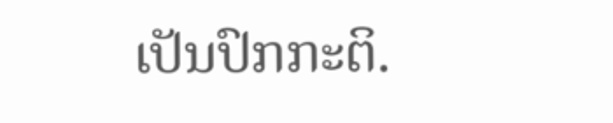ເປັນປົກກະຕິ.